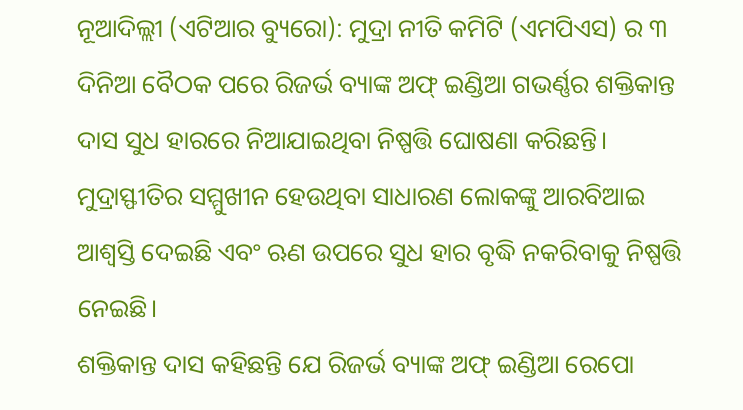ନୂଆଦିଲ୍ଲୀ (ଏଟିଆର ବ୍ୟୁରୋ): ମୁଦ୍ରା ନୀତି କମିଟି (ଏମପିଏସ) ର ୩ ଦିନିଆ ବୈଠକ ପରେ ରିଜର୍ଭ ବ୍ୟାଙ୍କ ଅଫ୍ ଇଣ୍ଡିଆ ଗଭର୍ଣ୍ଣର ଶକ୍ତିକାନ୍ତ ଦାସ ସୁଧ ହାରରେ ନିଆଯାଇଥିବା ନିଷ୍ପତ୍ତି ଘୋଷଣା କରିଛନ୍ତି। ମୁଦ୍ରାସ୍ଫୀତିର ସମ୍ମୁଖୀନ ହେଉଥିବା ସାଧାରଣ ଲୋକଙ୍କୁ ଆରବିଆଇ ଆଶ୍ୱସ୍ତି ଦେଇଛି ଏବଂ ଋଣ ଉପରେ ସୁଧ ହାର ବୃଦ୍ଧି ନକରିବାକୁ ନିଷ୍ପତ୍ତି ନେଇଛି।
ଶକ୍ତିକାନ୍ତ ଦାସ କହିଛନ୍ତି ଯେ ରିଜର୍ଭ ବ୍ୟାଙ୍କ ଅଫ୍ ଇଣ୍ଡିଆ ରେପୋ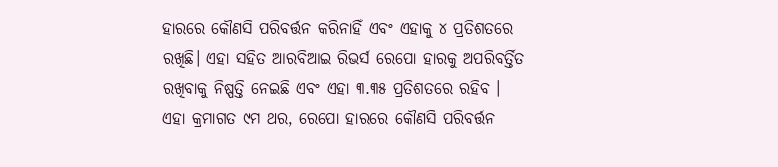ହାରରେ କୌଣସି ପରିବର୍ତ୍ତନ କରିନାହିଁ ଏବଂ ଏହାକୁ ୪ ପ୍ରତିଶତରେ ରଖିଛି। ଏହା ସହିତ ଆରବିଆଇ ରିଭର୍ସ ରେପୋ ହାରକୁ ଅପରିବର୍ତ୍ତିତ ରଖିବାକୁ ନିଷ୍ପତ୍ତି ନେଇଛି ଏବଂ ଏହା ୩.୩୫ ପ୍ରତିଶତରେ ରହିବ ।
ଏହା କ୍ରମାଗତ ୯ମ ଥର, ରେପୋ ହାରରେ କୌଣସି ପରିବର୍ତ୍ତନ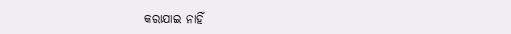କରାଯାଇ ନାହିଁ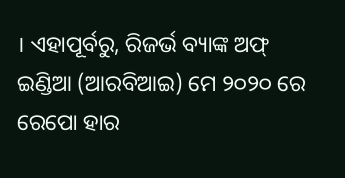। ଏହାପୂର୍ବରୁ, ରିଜର୍ଭ ବ୍ୟାଙ୍କ ଅଫ୍ ଇଣ୍ଡିଆ (ଆରବିଆଇ) ମେ ୨୦୨୦ ରେ ରେପୋ ହାର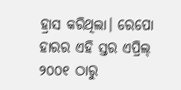ହ୍ରାସ କରିଥିଲା। ରେପୋ ହାରର ଏହି ସ୍ତର ଏପ୍ରିଲ୍ ୨୦୦୧ ଠାରୁ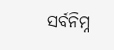ସର୍ବନିମ୍ନ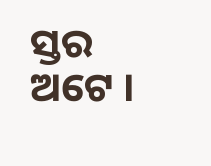ସ୍ତର ଅଟେ ।